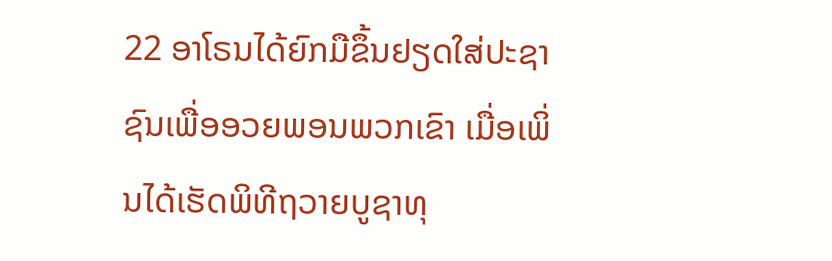22 ອາໂຣນໄດ້ຍົກມືຂຶ້ນຢຽດໃສ່ປະຊາຊົນເພື່ອອວຍພອນພວກເຂົາ ເມື່ອເພິ່ນໄດ້ເຮັດພິທີຖວາຍບູຊາທຸ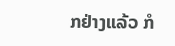ກຢ່າງແລ້ວ ກໍ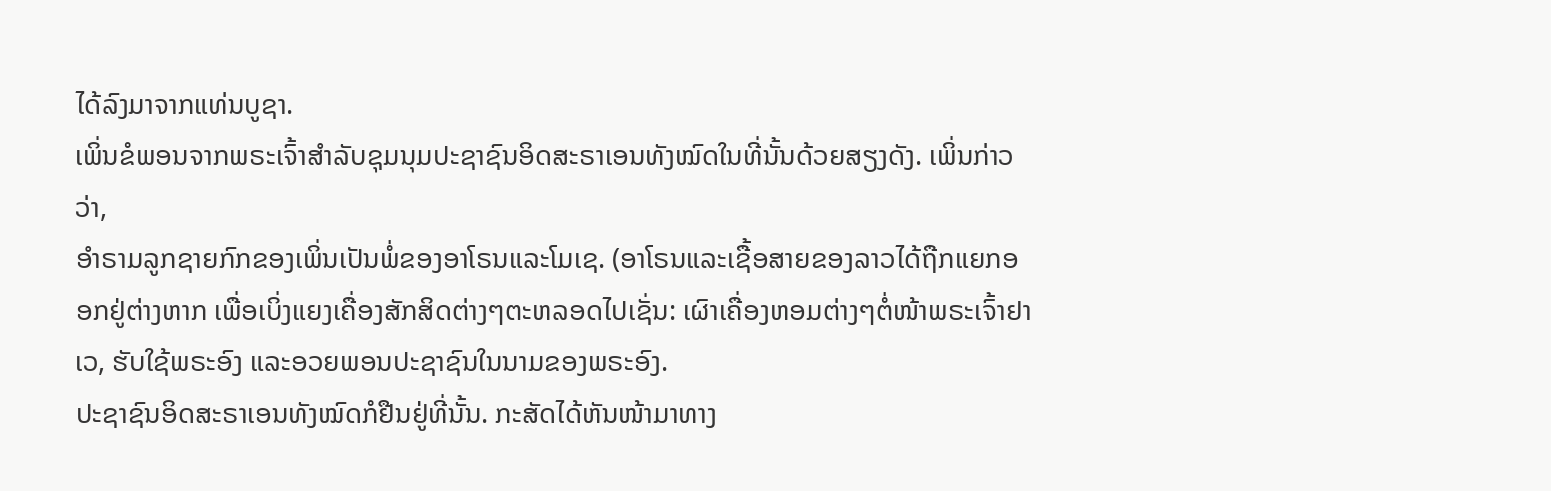ໄດ້ລົງມາຈາກແທ່ນບູຊາ.
ເພິ່ນຂໍພອນຈາກພຣະເຈົ້າສຳລັບຊຸມນຸມປະຊາຊົນອິດສະຣາເອນທັງໝົດໃນທີ່ນັ້ນດ້ວຍສຽງດັງ. ເພິ່ນກ່າວວ່າ,
ອຳຣາມລູກຊາຍກົກຂອງເພິ່ນເປັນພໍ່ຂອງອາໂຣນແລະໂມເຊ. (ອາໂຣນແລະເຊື້ອສາຍຂອງລາວໄດ້ຖືກແຍກອອກຢູ່ຕ່າງຫາກ ເພື່ອເບິ່ງແຍງເຄື່ອງສັກສິດຕ່າງໆຕະຫລອດໄປເຊັ່ນ: ເຜົາເຄື່ອງຫອມຕ່າງໆຕໍ່ໜ້າພຣະເຈົ້າຢາເວ, ຮັບໃຊ້ພຣະອົງ ແລະອວຍພອນປະຊາຊົນໃນນາມຂອງພຣະອົງ.
ປະຊາຊົນອິດສະຣາເອນທັງໝົດກໍຢືນຢູ່ທີ່ນັ້ນ. ກະສັດໄດ້ຫັນໜ້າມາທາງ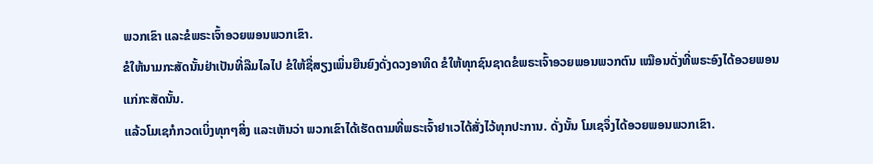ພວກເຂົາ ແລະຂໍພຣະເຈົ້າອວຍພອນພວກເຂົາ.
ຂໍໃຫ້ນາມກະສັດນັ້ນຢ່າເປັນທີ່ລືມໄລໄປ ຂໍໃຫ້ຊື່ສຽງເພິ່ນຍືນຍົງດັ່ງດວງອາທິດ ຂໍໃຫ້ທຸກຊົນຊາດຂໍພຣະເຈົ້າອວຍພອນພວກຕົນ ເໝືອນດັ່ງທີ່ພຣະອົງໄດ້ອວຍພອນແກ່ກະສັດນັ້ນ.
ແລ້ວໂມເຊກໍກວດເບິ່ງທຸກໆສິ່ງ ແລະເຫັນວ່າ ພວກເຂົາໄດ້ເຮັດຕາມທີ່ພຣະເຈົ້າຢາເວໄດ້ສັ່ງໄວ້ທຸກປະການ. ດັ່ງນັ້ນ ໂມເຊຈຶ່ງໄດ້ອວຍພອນພວກເຂົາ.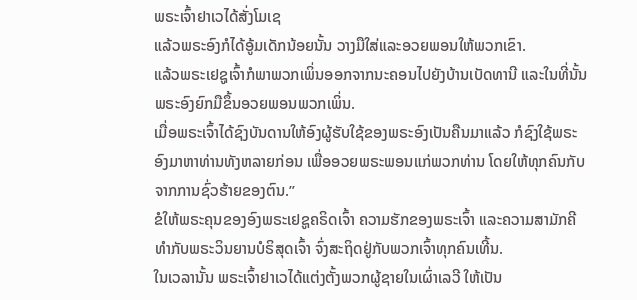ພຣະເຈົ້າຢາເວໄດ້ສັ່ງໂມເຊ
ແລ້ວພຣະອົງກໍໄດ້ອູ້ມເດັກນ້ອຍນັ້ນ ວາງມືໃສ່ແລະອວຍພອນໃຫ້ພວກເຂົາ.
ແລ້ວພຣະເຢຊູເຈົ້າກໍພາພວກເພິ່ນອອກຈາກນະຄອນໄປຍັງບ້ານເບັດທານີ ແລະໃນທີ່ນັ້ນ ພຣະອົງຍົກມືຂຶ້ນອວຍພອນພວກເພິ່ນ.
ເມື່ອພຣະເຈົ້າໄດ້ຊົງບັນດານໃຫ້ອົງຜູ້ຮັບໃຊ້ຂອງພຣະອົງເປັນຄືນມາແລ້ວ ກໍຊົງໃຊ້ພຣະອົງມາຫາທ່ານທັງຫລາຍກ່ອນ ເພື່ອອວຍພຣະພອນແກ່ພວກທ່ານ ໂດຍໃຫ້ທຸກຄົນກັບຈາກການຊົ່ວຮ້າຍຂອງຕົນ.”
ຂໍໃຫ້ພຣະຄຸນຂອງອົງພຣະເຢຊູຄຣິດເຈົ້າ ຄວາມຮັກຂອງພຣະເຈົ້າ ແລະຄວາມສາມັກຄີທຳກັບພຣະວິນຍານບໍຣິສຸດເຈົ້າ ຈົ່ງສະຖິດຢູ່ກັບພວກເຈົ້າທຸກຄົນເທີ້ນ.
ໃນເວລານັ້ນ ພຣະເຈົ້າຢາເວໄດ້ແຕ່ງຕັ້ງພວກຜູ້ຊາຍໃນເຜົ່າເລວີ ໃຫ້ເປັນ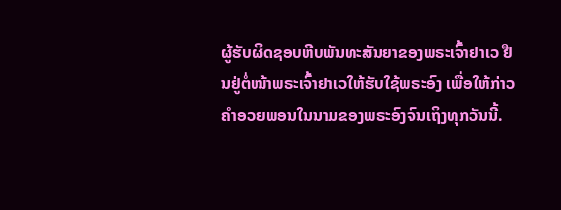ຜູ້ຮັບຜິດຊອບຫີບພັນທະສັນຍາຂອງພຣະເຈົ້າຢາເວ ຢືນຢູ່ຕໍ່ໜ້າພຣະເຈົ້າຢາເວໃຫ້ຮັບໃຊ້ພຣະອົງ ເພື່ອໃຫ້ກ່າວຄຳອວຍພອນໃນນາມຂອງພຣະອົງຈົນເຖິງທຸກວັນນີ້.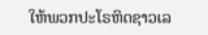ໃຫ້ພວກປະໂຣຫິດຊາວເລ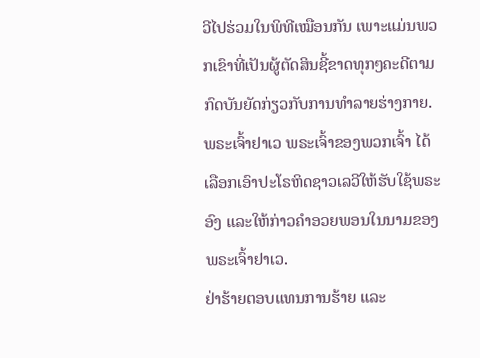ວີໄປຮ່ວມໃນພິທີເໝືອນກັນ ເພາະແມ່ນພວກເຂົາທີ່ເປັນຜູ້ຕັດສິນຊີ້ຂາດທຸກໆຄະດີຕາມກົດບັນຍັດກ່ຽວກັບການທຳລາຍຮ່າງກາຍ. ພຣະເຈົ້າຢາເວ ພຣະເຈົ້າຂອງພວກເຈົ້າ ໄດ້ເລືອກເອົາປະໂຣຫິດຊາວເລວີໃຫ້ຮັບໃຊ້ພຣະອົງ ແລະໃຫ້ກ່າວຄຳອວຍພອນໃນນາມຂອງພຣະເຈົ້າຢາເວ.
ຢ່າຮ້າຍຕອບແທນການຮ້າຍ ແລະ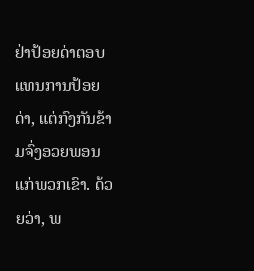ຢ່າປ້ອຍດ່າຕອບແທນການປ້ອຍດ່າ, ແຕ່ກົງກັນຂ້າມຈົ່ງອວຍພອນແກ່ພວກເຂົາ. ດ້ວຍວ່າ, ພ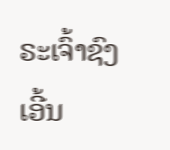ຣະເຈົ້າຊົງເອີ້ນ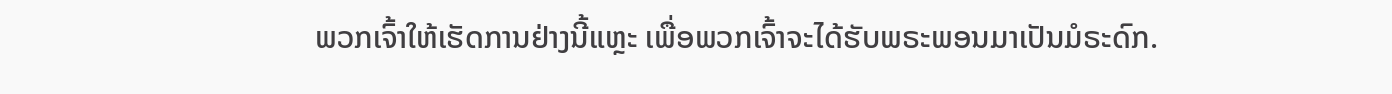ພວກເຈົ້າໃຫ້ເຮັດການຢ່າງນີ້ແຫຼະ ເພື່ອພວກເຈົ້າຈະໄດ້ຮັບພຣະພອນມາເປັນມໍຣະດົກ.